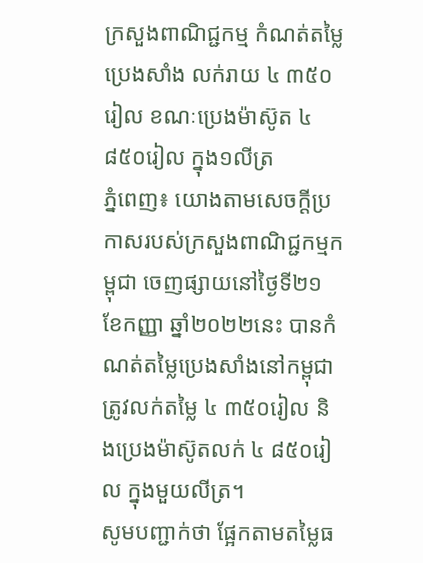ក្រសួងពាណិជ្ជកម្ម កំណត់តម្លៃប្រេងសាំង លក់រាយ ៤ ៣៥០រៀល ខណៈប្រេងម៉ាស៊ូត ៤ ៨៥០រៀល ក្នុង១លីត្រ
ភ្នំពេញ៖ យោងតាមសេចក្តីប្រកាសរបស់ក្រសួងពាណិជ្ជកម្មកម្ពុជា ចេញផ្សាយនៅថ្ងៃទី២១ ខែកញ្ញា ឆ្នាំ២០២២នេះ បានកំណត់តម្លៃប្រេងសាំងនៅកម្ពុជា ត្រូវលក់តម្លៃ ៤ ៣៥០រៀល និងប្រេងម៉ាស៊ូតលក់ ៤ ៨៥០រៀល ក្នុងមួយលីត្រ។
សូមបញ្ជាក់ថា ផ្អែកតាមតម្លៃធ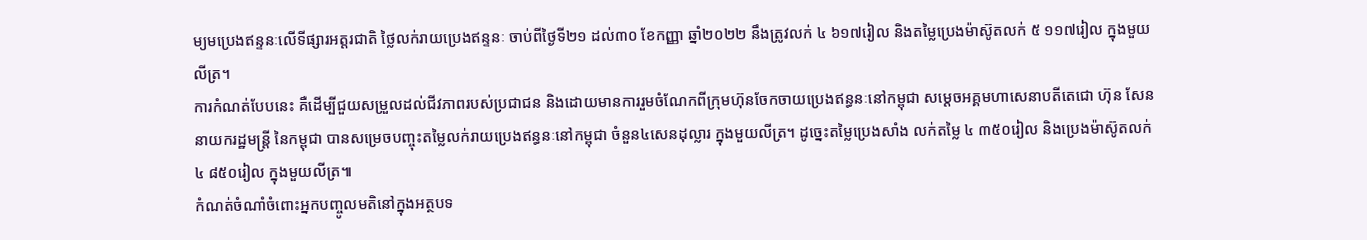ម្យមប្រេងឥន្ទនៈលើទីផ្សារអត្តរជាតិ ថ្លៃលក់រាយប្រេងឥន្ទនៈ ចាប់ពីថ្ងៃទី២១ ដល់៣០ ខែកញ្ញា ឆ្នាំ២០២២ នឹងត្រូវលក់ ៤ ៦១៧រៀល និងតម្លៃប្រេងម៉ាស៊ូតលក់ ៥ ១១៧រៀល ក្នុងមួយលីត្រ។
ការកំណត់បែបនេះ គឺដើម្បីជួយសម្រួលដល់ជីវភាពរបស់ប្រជាជន និងដោយមានការរួមចំណែកពីក្រុមហ៊ុនចែកចាយប្រេងឥន្ធនៈនៅកម្ពុជា សម្តេចអគ្គមហាសេនាបតីតេជោ ហ៊ុន សែន នាយករដ្ឋមន្ត្រី នៃកម្ពុជា បានសម្រេចបញ្ចុះតម្លៃលក់រាយប្រេងឥន្ធនៈនៅកម្ពុជា ចំនួន៤សេនដុល្លារ ក្នុងមួយលីត្រ។ ដូច្នេះតម្លៃប្រេងសាំង លក់តម្លៃ ៤ ៣៥០រៀល និងប្រេងម៉ាស៊ូតលក់ ៤ ៨៥០រៀល ក្នុងមួយលីត្រ៕
កំណត់ចំណាំចំពោះអ្នកបញ្ចូលមតិនៅក្នុងអត្ថបទ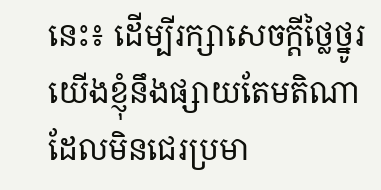នេះ៖ ដើម្បីរក្សាសេចក្ដីថ្លៃថ្នូរ យើងខ្ញុំនឹងផ្សាយតែមតិណា ដែលមិនជេរប្រមា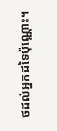ថដល់អ្នកដទៃប៉ុណ្ណោះ។